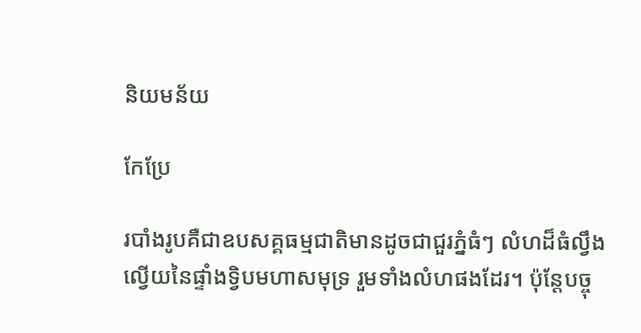និយមន័យ

កែប្រែ

របាំងរូបគឺជាឧបសគ្គធម្មជាតិមានដូចជាជួរភ្នំធំៗ លំហដ៏ធំល្វឹងល្វើយនៃផ្ទាំងទ្វិបមហាសមុទ្រ រួមទាំងលំហផងដែរ។ ប៉ុន្តែបច្ចុ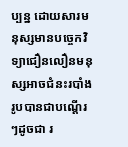ប្បន្ន ដោយសារមនុស្សមានបច្ចេកវិទ្យាជឿនលឿនមនុស្សអាចជំនះរបាំងរូបបានជាបណ្តើរៗដូចជា រ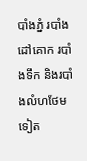បាំងភ្នំ របាំងដៅគោក របាំងទឹក និងរបាំងលំហថែមទៀត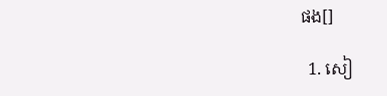ផង[]

  1. សៀ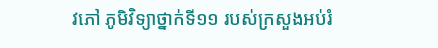វភៅ ភូមិវិទ្យាថ្នាក់ទី១១ របស់ក្រសួងអប់រំ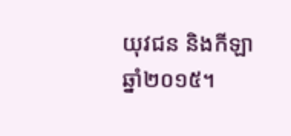យុវជន និងកីឡា ឆ្នាំ២០១៥។